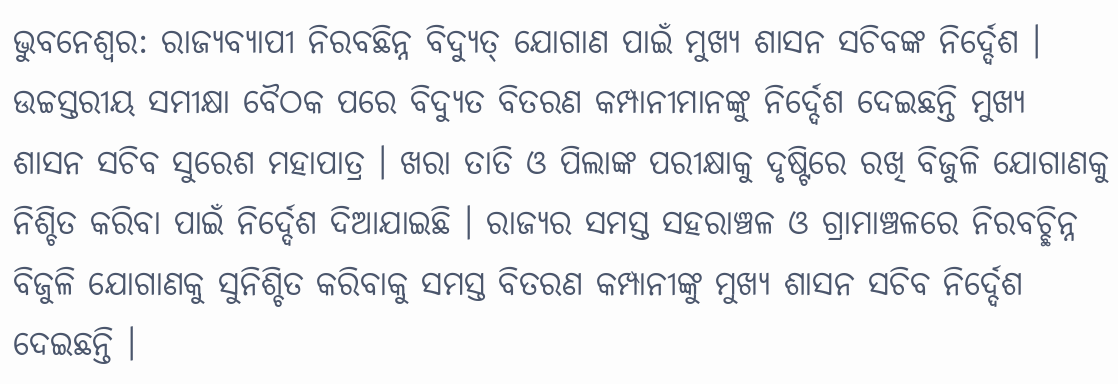ଭୁବନେଶ୍ୱର: ରାଜ୍ୟବ୍ୟାପୀ ନିରବଛିନ୍ନ ବିଦ୍ୟୁତ୍ ଯୋଗାଣ ପାଇଁ ମୁଖ୍ୟ ଶାସନ ସଚିବଙ୍କ ନିର୍ଦ୍ଦେଶ । ଉଚ୍ଚସ୍ତରୀୟ ସମୀକ୍ଷା ବୈଠକ ପରେ ବିଦ୍ୟୁତ ବିତରଣ କମ୍ପାନୀମାନଙ୍କୁ ନିର୍ଦ୍ଦେଶ ଦେଇଛନ୍ତି ମୁଖ୍ୟ ଶାସନ ସଚିବ ସୁରେଶ ମହାପାତ୍ର । ଖରା ତାତି ଓ ପିଲାଙ୍କ ପରୀକ୍ଷାକୁ ଦୃଷ୍ଟିରେ ରଖି ବିଜୁଳି ଯୋଗାଣକୁ ନିଶ୍ଚିତ କରିବା ପାଇଁ ନିର୍ଦ୍ଦେଶ ଦିଆଯାଇଛି । ରାଜ୍ୟର ସମସ୍ତ ସହରାଞ୍ଚଳ ଓ ଗ୍ରାମାଞ୍ଚଳରେ ନିରବଚ୍ଛିନ୍ନ ବିଜୁଳି ଯୋଗାଣକୁ ସୁନିଶ୍ଚିତ କରିବାକୁ ସମସ୍ତ ବିତରଣ କମ୍ପାନୀଙ୍କୁ ମୁଖ୍ୟ ଶାସନ ସଚିବ ନିର୍ଦ୍ଦେଶ ଦେଇଛନ୍ତି ।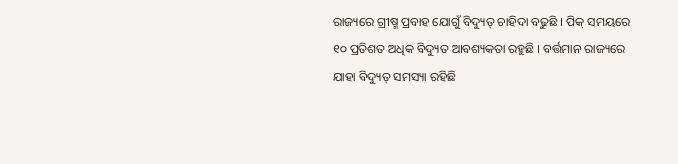ରାଜ୍ୟରେ ଗ୍ରୀଷ୍ମ ପ୍ରବାହ ଯୋଗୁଁ ବିଦ୍ୟୁତ୍ ଚାହିଦା ବଢୁଛି । ପିକ୍ ସମୟରେ ୧୦ ପ୍ରତିଶତ ଅଧିକ ବିଦ୍ୟୁତ ଆବଶ୍ୟକତା ରହୁଛି । ବର୍ତ୍ତମାନ ରାଜ୍ୟରେ ଯାହା ବିଦ୍ୟୁତ୍ ସମସ୍ୟା ରହିଛି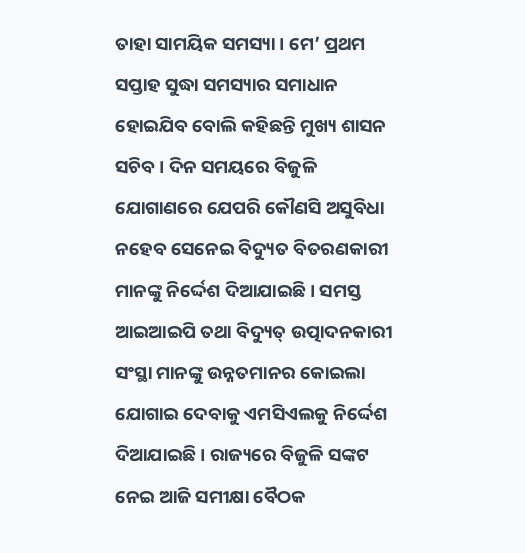ତାହା ସାମୟିକ ସମସ୍ୟା । ମେ’ ପ୍ରଥମ ସପ୍ତାହ ସୁଦ୍ଧା ସମସ୍ୟାର ସମାଧାନ ହୋଇଯିବ ବୋଲି କହିଛନ୍ତି ମୁଖ୍ୟ ଶାସନ ସଚିବ । ଦିନ ସମୟରେ ବିଜୁଳି ଯୋଗାଣରେ ଯେପରି କୌଣସି ଅସୁବିଧା ନହେବ ସେନେଇ ବିଦ୍ୟୁତ ବିତରଣକାରୀ ମାନଙ୍କୁ ନିର୍ଦ୍ଦେଶ ଦିଆଯାଇଛି । ସମସ୍ତ ଆଇଆଇପି ତଥା ବିଦ୍ୟୁତ୍ ଉତ୍ପାଦନକାରୀ ସଂସ୍ଥା ମାନଙ୍କୁ ଉନ୍ନତମାନର କୋଇଲା ଯୋଗାଇ ଦେବାକୁ ଏମସିଏଲକୁ ନିର୍ଦ୍ଦେଶ ଦିଆଯାଇଛି । ରାଜ୍ୟରେ ବିଜୁଳି ସଙ୍କଟ ନେଇ ଆଜି ସମୀକ୍ଷା ବୈଠକ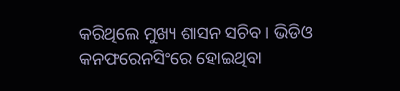କରିଥିଲେ ମୁଖ୍ୟ ଶାସନ ସଚିବ । ଭିଡିଓ କନଫରେନସିଂରେ ହୋଇଥିବା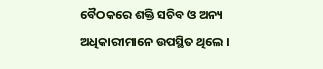ବୈଠକରେ ଶକ୍ତି ସଚିବ ଓ ଅନ୍ୟ ଅଧିକାରୀମାନେ ଉପସ୍ଥିତ ଥିଲେ ।